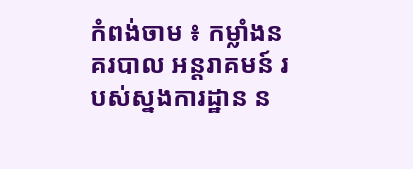កំពង់ចាម ៖ កម្លាំងនគរបាល អន្តរាគមន៍ របស់ស្នងការដ្ឋាន ន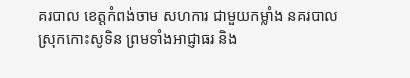គរបាល ខេត្តកំពង់ចាម សហការ ជាមួយកម្លាំង នគរបាល ស្រុកកោះសូទិន ព្រមទាំងអាជ្ញាធរ និង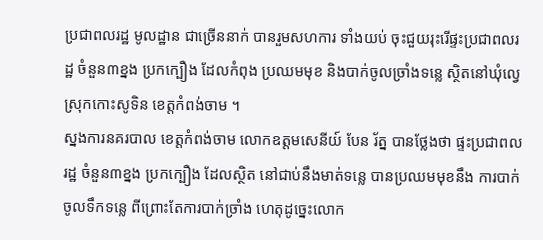ប្រជាពលរដ្ឋ មូលដ្ឋាន ជាច្រើននាក់ បានរួមសហការ ទាំងយប់ ចុះជួយរុះរើផ្ទះប្រជាពលរដ្ឋ ចំនួន៣ខ្នង ប្រកក្បឿង ដែលកំពុង ប្រឈមមុខ និងបាក់ចូលច្រាំងទន្លេ ស្ថិតនៅឃុំល្វេ ស្រុកកោះសូទិន ខេត្តកំពង់ចាម ។
ស្នងការនគរបាល ខេត្តកំពង់ចាម លោកឧត្តមសេនីយ៍ បែន រ័ត្ន បានថ្លែងថា ផ្ទះប្រជាពលរដ្ឋ ចំនួន៣ខ្នង ប្រកក្បឿង ដែលស្ថិត នៅជាប់នឹងមាត់ទន្លេ បានប្រឈមមុខនឹង ការបាក់ចូលទឹកទន្លេ ពីព្រោះតែការបាក់ច្រាំង ហេតុដូច្នេះលោក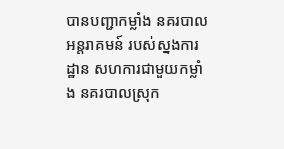បានបញ្ជាកម្លាំង នគរបាលអន្តរាគមន៍ របស់ស្នងការដ្ឋាន សហការជាមួយកម្លាំង នគរបាលស្រុក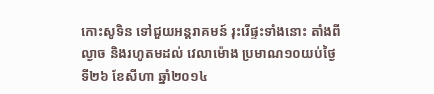កោះសូទិន ទៅជួយអន្តរាគមន៍ រុះរើផ្ទះទាំងនោះ តាំងពីល្ងាច និងរហូតមដល់ វេលាម៉ោង ប្រមាណ១០យប់ថ្ងៃទី២៦ ខែសីហា ឆ្នាំ២០១៤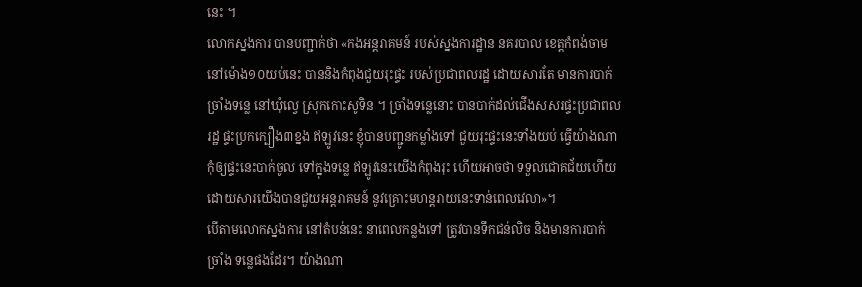នេះ ។
លោកស្នងការ បានបញ្ជាក់ថា «កងអន្តរាគមន៍ របស់ស្នងការដ្ឋាន នគរបាល ខេត្តកំពង់ចាម នៅម៉ោង១០យប់នេះ បាននិងកំពុងជួយរុះផ្ទះ របស់ប្រជាពលរដ្ឋ ដោយសារតែ មានការបាក់ច្រាំងទន្លេ នៅឃុំល្វេ ស្រុកកោះសូទិន ។ ច្រាំងទន្លេនោះ បានបាក់ដល់ជើងសសរផ្ទះប្រជាពលរដ្ឋ ផ្ទះប្រកក្បឿង៣ខ្នង ឥឡូវនេះ ខ្ញុំបានបញ្ជូនកម្លាំងទៅ ជួយរុះផ្ទះនេះទាំងយប់ ធ្វើយ៉ាងណា កុំឲ្យផ្ទះនេះបាក់ចូល ទៅក្នុងទន្លេ ឥឡូវនេះយើងកំពុងរុះ ហើយអាចថា ទទួលជោគជ័យហើយ ដោយសារយើងបានជួយអន្តរាគមន៍ នូវគ្រោះមហន្តរាយនេះទាន់ពេលវេលា»។
បើតាមលោកស្នងការ នៅតំបន់នេះ នាពេលកន្លងទៅ ត្រូវបានទឹកជន់លិច និងមានការបាក់ច្រាំង ទន្លេផងដែរ។ យ៉ាងណា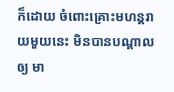ក៏ដោយ ចំពោះគ្រោះមហន្តរាយមួយនេះ មិនបានបណ្តាលឲ្យ មា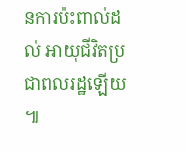នការប៉ះពាល់ដល់ អាយុជីវិតប្រជាពលរដ្ឋឡើយ ៕